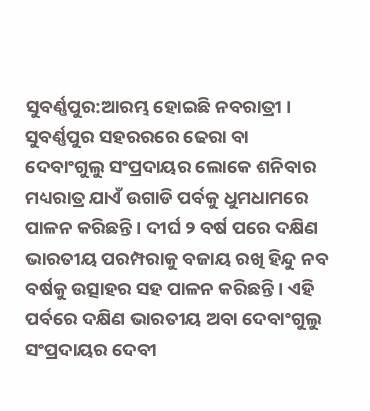ସୁବର୍ଣ୍ଣପୁର:ଆରମ୍ଭ ହୋଇଛି ନବରାତ୍ରୀ । ସୁବର୍ଣ୍ଣପୁର ସହରରରେ ଢେରା ବା ଦେବାଂଗୁଲୁ ସଂପ୍ରଦାୟର ଲୋକେ ଶନିବାର ମଧ୍ୟରାତ୍ର ଯାଏଁ ଉଗାଡି ପର୍ବକୁ ଧୁମଧାମରେ ପାଳନ କରିଛନ୍ତି । ଦୀର୍ଘ ୨ ବର୍ଷ ପରେ ଦକ୍ଷିଣ ଭାରତୀୟ ପରମ୍ପରାକୁ ବଜାୟ ରଖି ହିନ୍ଦୁ ନବ ବର୍ଷକୁ ଉତ୍ସାହର ସହ ପାଳନ କରିଛନ୍ତି । ଏହି ପର୍ବରେ ଦକ୍ଷିଣ ଭାରତୀୟ ଅବା ଦେବାଂଗୁଲୁ ସଂପ୍ରଦାୟର ଦେବୀ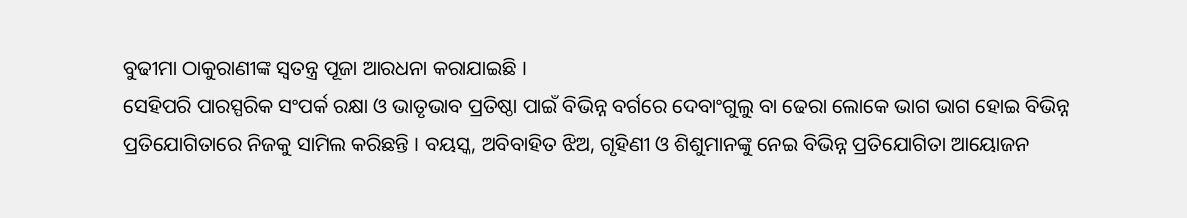ବୁଢୀମା ଠାକୁରାଣୀଙ୍କ ସ୍ବତନ୍ତ୍ର ପୂଜା ଆରଧନା କରାଯାଇଛି ।
ସେହିପରି ପାରସ୍ପରିକ ସଂପର୍କ ରକ୍ଷା ଓ ଭାତୃଭାବ ପ୍ରତିଷ୍ଠା ପାଇଁ ବିଭିନ୍ନ ବର୍ଗରେ ଦେବାଂଗୁଲୁ ବା ଢେରା ଲୋକେ ଭାଗ ଭାଗ ହୋଇ ବିଭିନ୍ନ ପ୍ରତିଯୋଗିତାରେ ନିଜକୁ ସାମିଲ କରିଛନ୍ତି । ବୟସ୍କ, ଅବିବାହିତ ଝିଅ, ଗୃହିଣୀ ଓ ଶିଶୁମାନଙ୍କୁ ନେଇ ବିଭିନ୍ନ ପ୍ରତିଯୋଗିତା ଆୟୋଜନ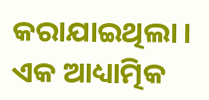କରାଯାଇଥିଲା । ଏକ ଆଧ୍ୟାତ୍ମିକ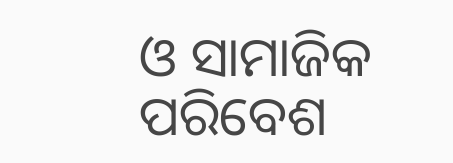ଓ ସାମାଜିକ ପରିବେଶ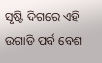ସୃଷ୍ଟି ଦିଗରେ ଏହି ଉଗାଡି ପର୍ବ ବେଶ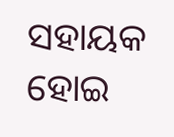ସହାୟକ ହୋଇ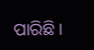ପାରିଛି ।